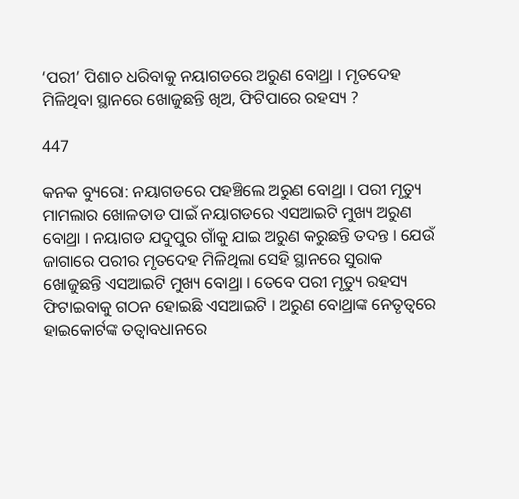‘ପରୀ’ ପିଶାଚ ଧରିବାକୁ ନୟାଗଡରେ ଅରୁଣ ବୋଥ୍ରା । ମୃତଦେହ ମିଳିଥିବା ସ୍ଥାନରେ ଖୋଜୁଛନ୍ତି ଖିଅ, ଫିଟିପାରେ ରହସ୍ୟ ?

447

କନକ ବ୍ୟୁରୋ: ନୟାଗଡରେ ପହଞ୍ଚିଲେ ଅରୁଣ ବୋଥ୍ରା । ପରୀ ମୃତ୍ୟୁ ମାମଲାର ଖୋଳତାଡ ପାଇଁ ନୟାଗଡରେ ଏସଆଇଟି ମୁଖ୍ୟ ଅରୁଣ ବୋଥ୍ରା । ନୟାଗଡ ଯଦୁପୁର ଗାଁକୁ ଯାଇ ଅରୁଣ କରୁଛନ୍ତି ତଦନ୍ତ । ଯେଉଁ ଜାଗାରେ ପରୀର ମୃତଦେହ ମିଳିଥିଲା ସେହି ସ୍ଥାନରେ ସୁରାକ ଖୋଜୁଛନ୍ତି ଏସଆଇଟି ମୁଖ୍ୟ ବୋଥ୍ରା । ତେବେ ପରୀ ମୃତ୍ୟୁ ରହସ୍ୟ ଫିଟାଇବାକୁ ଗଠନ ହୋଇଛି ଏସଆଇଟି । ଅରୁଣ ବୋଥ୍ରାଙ୍କ ନେତୃତ୍ୱରେ ହାଇକୋର୍ଟଙ୍କ ତତ୍ୱାବଧାନରେ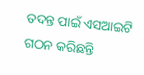ତଦନ୍ତ ପାଇଁ ଏସଆଇଟି ଗଠନ କରିଛନ୍ତି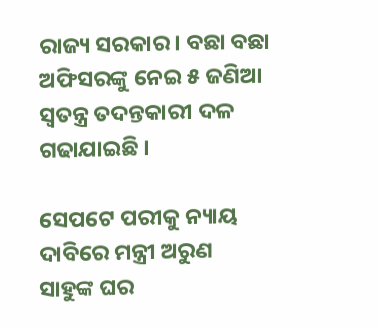ରାଜ୍ୟ ସରକାର । ବଛା ବଛା ଅଫିସରଙ୍କୁ ନେଇ ୫ ଜଣିଆ ସ୍ୱତନ୍ତ୍ର ତଦନ୍ତକାରୀ ଦଳ ଗଢାଯାଇଛି ।

ସେପଟେ ପରୀକୁ ନ୍ୟାୟ ଦାବିରେ ମନ୍ତ୍ରୀ ଅରୁଣ ସାହୁଙ୍କ ଘର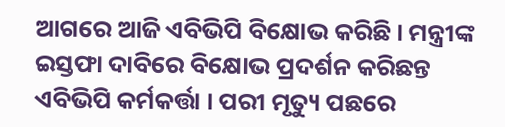ଆଗରେ ଆଜି ଏବିଭିପି ବିକ୍ଷୋଭ କରିଛି । ମନ୍ତ୍ରୀଙ୍କ ଇସ୍ତଫା ଦାବିରେ ବିକ୍ଷୋଭ ପ୍ରଦର୍ଶନ କରିଛନ୍ତ ଏବିଭିପି କର୍ମକର୍ତ୍ତା । ପରୀ ମୃତ୍ୟୁ ପଛରେ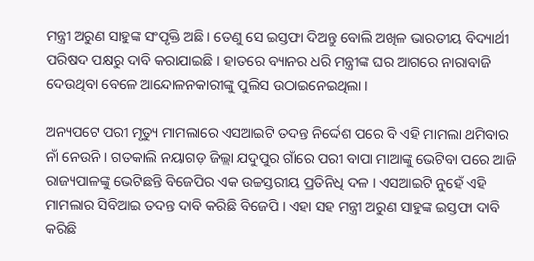ମନ୍ତ୍ରୀ ଅରୁଣ ସାହୁଙ୍କ ସଂପୃକ୍ତି ଅଛି । ତେଣୁ ସେ ଇସ୍ତଫା ଦିଅନ୍ତୁ ବୋଲି ଅଖିଳ ଭାରତୀୟ ବିଦ୍ୟାର୍ଥୀ ପରିଷଦ ପକ୍ଷରୁ ଦାବି କରାଯାଇଛି । ହାତରେ ବ୍ୟାନର ଧରି ମନ୍ତ୍ରୀଙ୍କ ଘର ଆଗରେ ନାରାବାଜି ଦେଉଥିବା ବେଳେ ଆନ୍ଦୋଳନକାରୀଙ୍କୁ ପୁଲିସ ଉଠାଇନେଇଥିଲା ।

ଅନ୍ୟପଟେ ପରୀ ମୃତ୍ୟୁ ମାମଲାରେ ଏସଆଇଟି ତଦନ୍ତ ନିର୍ଦ୍ଦେଶ ପରେ ବି ଏହି ମାମଲା ଥମିବାର ନାଁ ନେଉନି । ଗତକାଲି ନୟାଗଡ଼ ଜିଲ୍ଲା ଯଦୁପୁର ଗାଁରେ ପରୀ ବାପା ମାଆଙ୍କୁ ଭେଟିବା ପରେ ଆଜି ରାଜ୍ୟପାଳଙ୍କୁ ଭେଟିଛନ୍ତି ବିଜେପିର ଏକ ଉଚ୍ଚସ୍ତରୀୟ ପ୍ରତିନିଧି ଦଳ । ଏସଆଇଟି ନୁହେଁ ଏହି ମାମଲାର ସିବିଆଇ ତଦନ୍ତ ଦାବି କରିଛି ବିଜେପି । ଏହା ସହ ମନ୍ତ୍ରୀ ଅରୁଣ ସାହୁଙ୍କ ଇସ୍ତଫା ଦାବି କରିଛି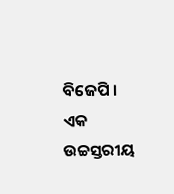ବିଜେପି । ଏକ ଉଚ୍ଚସ୍ତରୀୟ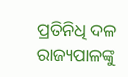ପ୍ରତିନିଧି ଦଳ ରାଜ୍ୟପାଳଙ୍କୁ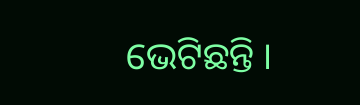ଭେଟିଛନ୍ତି ।